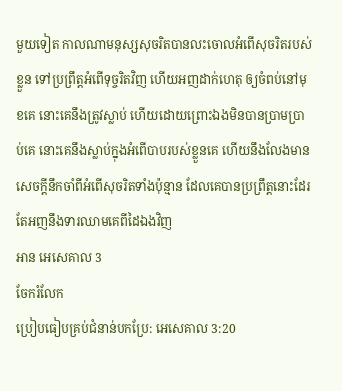មួយទៀត កាលណាមនុស្សសុចរិតបានលះចោលអំពើសុចរិតរបស់ខ្លួន ទៅប្រព្រឹត្តអំពើទុច្ចរិតវិញ ហើយអញដាក់ហេតុ ឲ្យចំពប់នៅមុខគេ នោះគេនឹងត្រូវស្លាប់ ហើយដោយព្រោះឯងមិនបានប្រាមប្រាប់គេ នោះគេនឹងស្លាប់ក្នុងអំពើបាបរបស់ខ្លួនគេ ហើយនឹងលែងមានសេចក្ដីនឹកចាំពីអំពើសុចរិតទាំងប៉ុន្មាន ដែលគេបានប្រព្រឹត្តនោះដែរ តែអញនឹងទារឈាមគេពីដៃឯងវិញ
អាន អេសេគាល 3
ចែករំលែក
ប្រៀបធៀបគ្រប់ជំនាន់បកប្រែ: អេសេគាល 3:20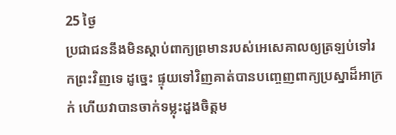25 ថ្ងៃ
ប្រជាជននឹងមិនស្តាប់ពាក្យព្រមានរបស់អេសេគាលឲ្យត្រឡប់ទៅរកព្រះវិញទេ ដូច្នេះ ផ្ទុយទៅវិញគាត់បានបញ្ចេញពាក្យប្រស្នាដ៏អាក្រក់ ហើយវាបានចាក់ទម្លុះដួងចិត្តម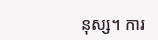នុស្ស។ ការ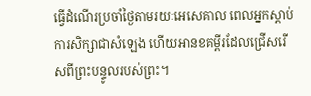ធ្វើដំណើរប្រចាំថ្ងៃតាមរយៈអេសេគាល ពេលអ្នកស្តាប់ការសិក្សាជាសំឡេង ហើយអានខគម្ពីរដែលជ្រើសរើសពីព្រះបន្ទូលរបស់ព្រះ។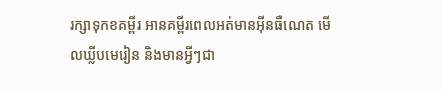រក្សាទុកខគម្ពីរ អានគម្ពីរពេលអត់មានអ៊ីនធឺណេត មើលឃ្លីបមេរៀន និងមានអ្វីៗជា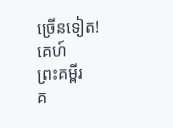ច្រើនទៀត!
គេហ៍
ព្រះគម្ពីរ
គ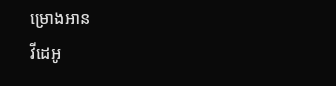ម្រោងអាន
វីដេអូ